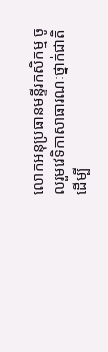លោកអនុប្រធានមន្ទីរកសិកម្ម ចូលរួមវេទិកាសាធារណៈថ្នាក់ជាតិដើម្បី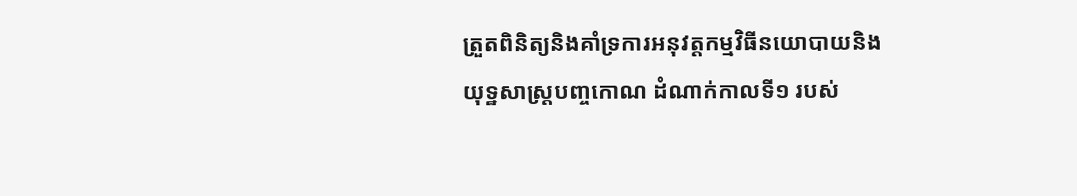ត្រួតពិនិត្យនិងគាំទ្រការអនុវត្តកម្មវិធីនយោបាយនិងយុទ្ឋសាស្ត្របញ្ចកោណ ដំណាក់កាលទី១ របស់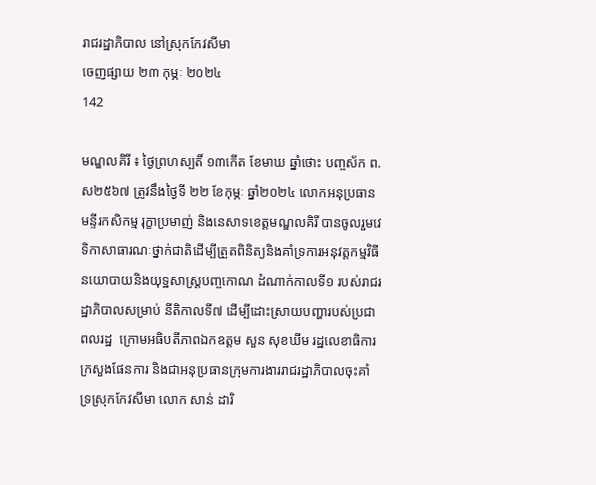រាជរដ្ឋាភិបាល នៅស្រុកកែវសីមា
ចេញផ្សាយ ២៣ កុម្ភៈ ២០២៤
142

មណ្ឌលគិរី ៖ ថ្ងៃព្រហស្បតិ៍ ១៣កើត ខែមាឃ ឆ្នាំថោះ បញ្ចស័ក ព.ស២៥៦៧ ត្រូវនឹងថ្ងៃទី ២២ ខែកុម្ភៈ ឆ្នាំ២០២៤ លោកអនុប្រធានមន្ទីរកសិកម្ម រុក្ខាប្រមាញ់ និងនេសាទខេត្តមណ្ឌលគិរី បានចូលរួមវេទិកាសាធារណៈថ្នាក់ជាតិដើម្បីត្រួតពិនិត្យនិងគាំទ្រការអនុវត្តកម្មវិធីនយោបាយនិងយុទ្ឋសាស្ត្របញ្ចកោណ ដំណាក់កាលទី១ របស់រាជរដ្ឋាភិបាលសម្រាប់ នីតិកាលទី៧ ដើម្បីដោះស្រាយបញ្ហារបស់ប្រជាពលរដ្ឋ  ក្រោមអធិបតីភាពឯកឧត្តម សួន សុខឃីម រដ្ឋលេខាធិការក្រសួងផែនការ និងជាអនុប្រធានក្រុមការងាររាជរដ្ឋាភិបាលចុះគាំទ្រស្រុកកែវសីមា លោក សាន់ ដារិ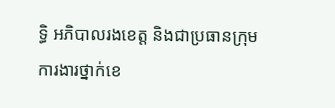ទ្ធិ អភិបាលរងខេត្ត និងជាប្រធានក្រុមការងារថ្នាក់ខេ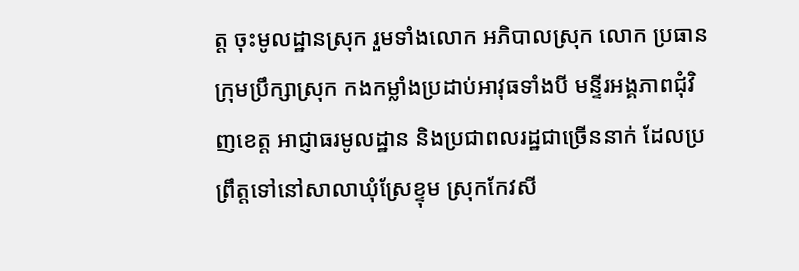ត្ត ចុះមូលដ្ឋានស្រុក រួមទាំងលោក អភិបាលស្រុក លោក ប្រធានក្រុមប្រឹក្សាស្រុក កងកម្លាំងប្រដាប់អាវុធទាំងបី មន្ទីរអង្គភាពជុំវិញខេត្ត អាជ្ញាធរមូលដ្ឋាន និងប្រជាពលរដ្ឋជាច្រើននាក់ ដែលប្រព្រឹត្តទៅនៅសាលាឃុំស្រែខ្ទុម ស្រុកកែវសី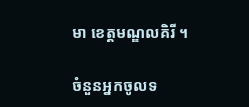មា ខេត្តមណ្ឌលគិរី ។

ចំនួនអ្នកចូលទ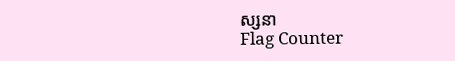ស្សនា
Flag Counter